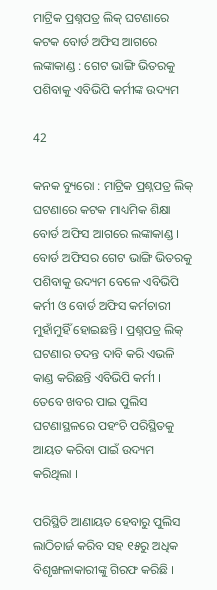ମାଟ୍ରିକ ପ୍ରଶ୍ନପତ୍ର ଲିକ୍ ଘଟଣାରେ କଟକ ବୋର୍ଡ ଅଫିସ ଆଗରେ ଲଙ୍କାକାଣ୍ଡ : ଗେଟ ଭାଙ୍ଗି ଭିତରକୁ ପଶିବାକୁ ଏବିଭିପି କର୍ମୀଙ୍କ ଉଦ୍ୟମ

42

କନକ ବ୍ୟୁରୋ : ମାଟ୍ରିକ ପ୍ରଶ୍ନପତ୍ର ଲିକ୍ ଘଟଣାରେ କଟକ ମାଧ୍ୟମିକ ଶିକ୍ଷା ବୋର୍ଡ ଅଫିସ ଆଗରେ ଲଙ୍କାକାଣ୍ଡ । ବୋର୍ଡ ଅଫିସର ଗେଟ ଭାଙ୍ଗି ଭିତରକୁ ପଶିବାକୁ ଉଦ୍ୟମ ବେଳେ ଏବିଭିପି କର୍ମୀ ଓ ବୋର୍ଡ ଅଫିସ କର୍ମଚାରୀ ମୁହାଁମୁହିଁ ହୋଇଛନ୍ତି । ପ୍ରଶ୍ନପତ୍ର ଲିକ୍ ଘଟଣାର ତଦନ୍ତ ଦାବି କରି ଏଭଳି କାଣ୍ଡ କରିଛନ୍ତି ଏବିଭିପି କର୍ମୀ । ତେବେ ଖବର ପାଇ ପୁଲିସ ଘଟଣାସ୍ଥଳରେ ପହଂଚି ପରିସ୍ଥିତକୁ ଆୟତ କରିବା ପାଇଁ ଉଦ୍ୟମ କରିଥିଲା ।

ପରିସ୍ଥିତି ଆଣାୟତ ହେବାରୁ ପୁଲିସ ଲାଠିଚାର୍ଜ କରିବ ସହ ୧୫ରୁ ଅଧିକ ବିଶୃଙ୍ଖଳାକାରୀଙ୍କୁ ଗିରଫ କରିଛି ।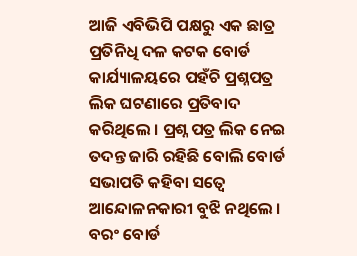ଆଜି ଏବିଭିପି ପକ୍ଷରୁ ଏକ ଛାତ୍ର ପ୍ରତିନିଧି ଦଳ କଟକ ବୋର୍ଡ କାର୍ଯ୍ୟାଳୟରେ ପହଁଚି ପ୍ରଶ୍ନପତ୍ର ଲିକ ଘଟଣାରେ ପ୍ରତିବାଦ କରିଥିଲେ । ପ୍ରଶ୍ନ ପତ୍ର ଲିକ ନେଇ ତଦନ୍ତ ଜାରି ରହିଛି ବୋଲି ବୋର୍ଡ ସଭାପତି କହିବା ସତ୍ୱେ ଆନ୍ଦୋଳନକାରୀ ବୁଝି ନଥିଲେ । ବରଂ ବୋର୍ଡ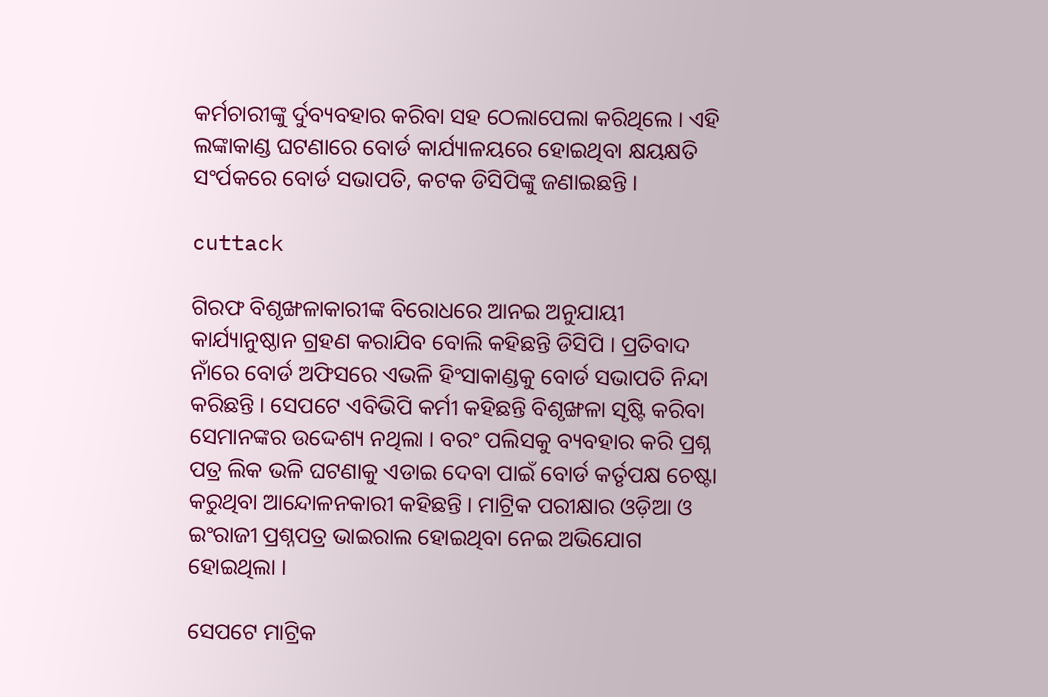କର୍ମଚାରୀଙ୍କୁ ର୍ଦୁବ୍ୟବହାର କରିବା ସହ ଠେଲାପେଲା କରିଥିଲେ । ଏହି ଲଙ୍କାକାଣ୍ଡ ଘଟଣାରେ ବୋର୍ଡ କାର୍ଯ୍ୟାଳୟରେ ହୋଇଥିବା କ୍ଷୟକ୍ଷତି ସଂର୍ପକରେ ବୋର୍ଡ ସଭାପତି, କଟକ ଡିସିପିଙ୍କୁ ଜଣାଇଛନ୍ତି ।

cuttack

ଗିରଫ ବିଶୃଙ୍ଖଳାକାରୀଙ୍କ ବିରୋଧରେ ଆନଇ ଅନୁଯାୟୀ କାର୍ଯ୍ୟାନୁଷ୍ଠାନ ଗ୍ରହଣ କରାଯିବ ବୋଲି କହିଛନ୍ତି ଡିସିପି । ପ୍ରତିବାଦ ନାଁରେ ବୋର୍ଡ ଅଫିସରେ ଏଭଳି ହିଂସାକାଣ୍ଡକୁ ବୋର୍ଡ ସଭାପତି ନିନ୍ଦା କରିଛନ୍ତି । ସେପଟେ ଏବିଭିପି କର୍ମୀ କହିଛନ୍ତି ବିଶୃଙ୍ଖଳା ସୃଷ୍ଟି କରିବା ସେମାନଙ୍କର ଉଦ୍ଦେଶ୍ୟ ନଥିଲା । ବରଂ ପଲିସକୁ ବ୍ୟବହାର କରି ପ୍ରଶ୍ନ ପତ୍ର ଲିକ ଭଳି ଘଟଣାକୁ ଏଡାଇ ଦେବା ପାଇଁ ବୋର୍ଡ କର୍ତୃପକ୍ଷ ଚେଷ୍ଟା କରୁଥିବା ଆନ୍ଦୋଳନକାରୀ କହିଛନ୍ତି । ମାଟ୍ରିକ ପରୀକ୍ଷାର ଓଡ଼ିଆ ଓ ଇଂରାଜୀ ପ୍ରଶ୍ନପତ୍ର ଭାଇରାଲ ହୋଇଥିବା ନେଇ ଅଭିଯୋଗ ହୋଇଥିଲା ।

ସେପଟେ ମାଟ୍ରିକ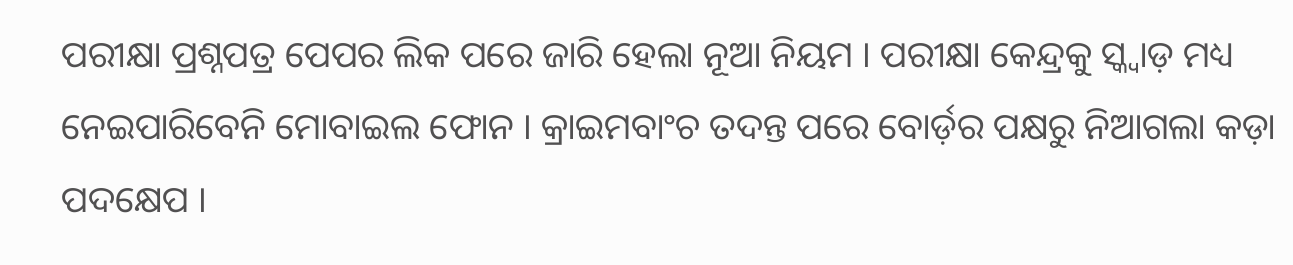ପରୀକ୍ଷା ପ୍ରଶ୍ନପତ୍ର ପେପର ଲିକ ପରେ ଜାରି ହେଲା ନୂଆ ନିୟମ । ପରୀକ୍ଷା କେନ୍ଦ୍ରକୁ ସ୍କ୍ୱାଡ଼ ମଧ୍ୟ ନେଇପାରିବେନି ମୋବାଇଲ ଫୋନ । କ୍ରାଇମବାଂଚ ତଦନ୍ତ ପରେ ବୋର୍ଡ଼ର ପକ୍ଷରୁ ନିଆଗଲା କଡ଼ା ପଦକ୍ଷେପ ।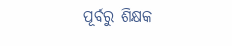ପୂର୍ବରୁ ଶିକ୍ଷକ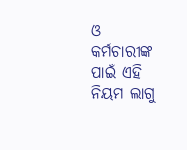ଓ କର୍ମଚାରୀଙ୍କ ପାଇଁ ଏହି ନିୟମ ଲାଗୁ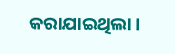କରାଯାଇଥିଲା ।